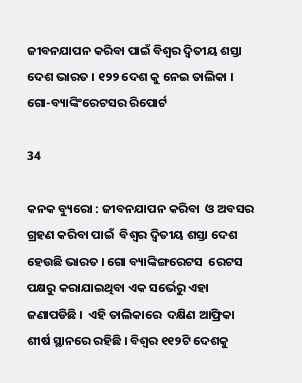ଜୀବନଯାପନ କରିବା ପାଇଁ ବିଶ୍ୱର ଦ୍ୱିତୀୟ ଶସ୍ତା ଦେଶ ଭାରତ । ୧୨୨ ଦେଶ କୁ ନେଇ ତାଲିକା । ଗୋ-ବ୍ୟାଙ୍କିଂରେଟସର ରିପୋର୍ଟ

34

କନକ ବ୍ୟୁରୋ : ଜୀବନଯାପନ କରିବା  ଓ ଅବସର ଗ୍ରହଣ କରିବା ପାଇଁ  ବିଶ୍ୱର ଦ୍ୱିତୀୟ ଶସ୍ତା ଦେଶ  ହେଉଛି ଭାରତ । ଗୋ ବ୍ୟାଙ୍କିଙ୍ଗରେଟସ  ରେଟସ ପକ୍ଷରୁ କରାଯାଇଥିବା ଏକ ସର୍ଭେରୁ ଏହା ଜଣାପଡିଛି ।  ଏହି ତାଲିକାରେ  ଦକ୍ଷିଣ ଆଫ୍ରିକା ଶୀର୍ଷ ସ୍ଥାନରେ ରହିଛି । ବିଶ୍ୱର ୧୧୨ଟି ଦେଶକୁ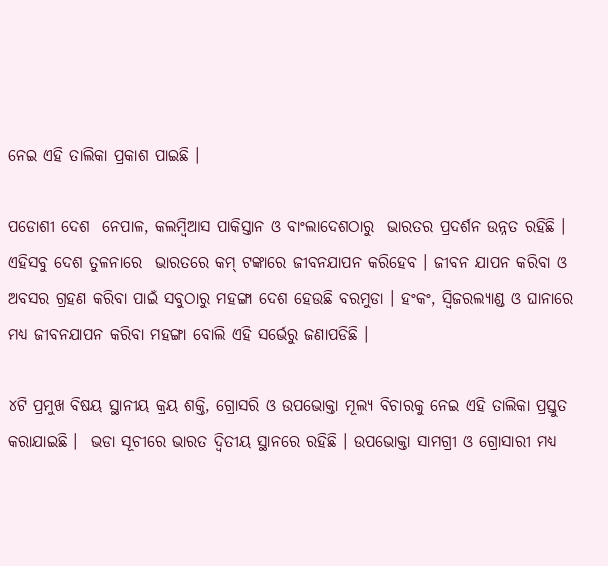ନେଇ ଏହି ତାଲିକା ପ୍ରକାଶ ପାଇଛି ।

ପଡୋଶୀ ଦେଶ  ନେପାଳ, କଲମ୍ବିଆସ ପାକିସ୍ତାନ ଓ ବାଂଲାଦେଶଠାରୁ  ଭାରତର ପ୍ରଦର୍ଶନ ଉନ୍ନତ ରହିଛି ।  ଏହିସବୁ ଦେଶ ତୁଳନାରେ  ଭାରତରେ କମ୍ ଟଙ୍କାରେ ଜୀବନଯାପନ କରିହେବ । ଜୀବନ ଯାପନ କରିବା ଓ ଅବସର ଗ୍ରହଣ କରିବା ପାଇଁ ସବୁଠାରୁ ମହଙ୍ଗା ଦେଶ ହେଉଛି ବରମୁଡା । ହଂକଂ, ସ୍ୱିଜରଲ୍ୟାଣ୍ଡ ଓ ଘାନାରେ ମଧ୍ୟ ଜୀବନଯାପନ କରିବା ମହଙ୍ଗା ବୋଲି ଏହି ସର୍ଭେରୁ ଜଣାପଡିଛି ।

୪ଟି ପ୍ରମୁଖ ବିଷୟ ସ୍ଥାନୀୟ କ୍ରୟ ଶକ୍ତି, ଗ୍ରୋସରି ଓ ଉପଭୋକ୍ତା ମୂଲ୍ୟ ବିଚାରକୁ ନେଇ ଏହି ତାଲିକା ପ୍ରସ୍ତୁତ କରାଯାଇଛି ।  ଭଡା ସୂଚୀରେ ଭାରତ ଦ୍ୱିତୀୟ ସ୍ଥାନରେ ରହିଛି । ଉପଭୋକ୍ତା ସାମଗ୍ରୀ ଓ ଗ୍ରୋସାରୀ ମଧ୍ୟ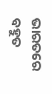ଭାରତରେ ବହୁତ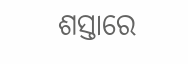ଶସ୍ତାରେ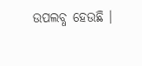ଉପଲବ୍ଧ ହେଉଛି ।